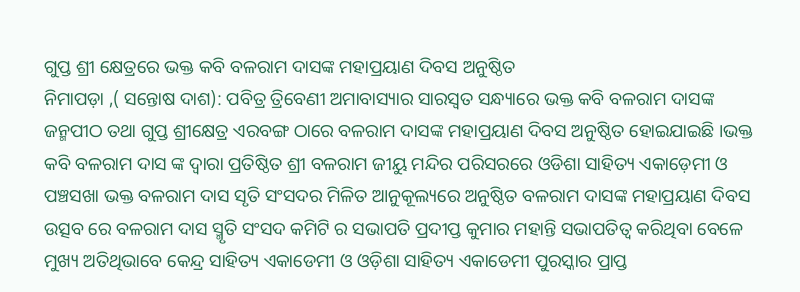ଗୁପ୍ତ ଶ୍ରୀ କ୍ଷେତ୍ରରେ ଭକ୍ତ କବି ବଳରାମ ଦାସଙ୍କ ମହାପ୍ରୟାଣ ଦିବସ ଅନୁଷ୍ଠିତ
ନିମାପଡ଼ା ,( ସନ୍ତୋଷ ଦାଶ): ପବିତ୍ର ତ୍ରିବେଣୀ ଅମାବାସ୍ୟାର ସାରସ୍ବତ ସନ୍ଧ୍ୟାରେ ଭକ୍ତ କବି ବଳରାମ ଦାସଙ୍କ ଜନ୍ମପୀଠ ତଥା ଗୁପ୍ତ ଶ୍ରୀକ୍ଷେତ୍ର ଏରବଙ୍ଗ ଠାରେ ବଳରାମ ଦାସଙ୍କ ମହାପ୍ରୟାଣ ଦିବସ ଅନୁଷ୍ଠିତ ହୋଇଯାଇଛି ।ଭକ୍ତ କବି ବଳରାମ ଦାସ ଙ୍କ ଦ୍ବାରା ପ୍ରତିଷ୍ଠିତ ଶ୍ରୀ ବଳରାମ ଜୀୟୁ ମନ୍ଦିର ପରିସରରେ ଓଡିଶା ସାହିତ୍ୟ ଏକାଡ଼େମୀ ଓ ପଞ୍ଚସଖା ଭକ୍ତ ବଳରାମ ଦାସ ସୃତି ସଂସଦର ମିଳିତ ଆନୁକୂଲ୍ୟରେ ଅନୁଷ୍ଠିତ ବଳରାମ ଦାସଙ୍କ ମହାପ୍ରୟାଣ ଦିବସ ଉତ୍ସବ ରେ ବଳରାମ ଦାସ ସ୍ମୃତି ସଂସଦ କମିଟି ର ସଭାପତି ପ୍ରଦୀପ୍ତ କୁମାର ମହାନ୍ତି ସଭାପତିତ୍ବ କରିଥିବା ବେଳେ ମୁଖ୍ୟ ଅତିଥିଭାବେ କେନ୍ଦ୍ର ସାହିତ୍ୟ ଏକାଡେମୀ ଓ ଓଡ଼ିଶା ସାହିତ୍ୟ ଏକାଡେମୀ ପୁରସ୍କାର ପ୍ରାପ୍ତ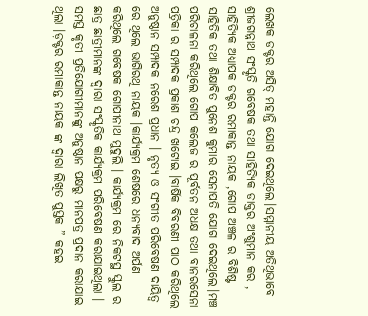ଲେଖକ ଡକ୍ଟର ଅସିତ୍ ମହାନ୍ତି ଯୋଗ ଦେଇଥିଲେ।ସମ୍ମାନୀୟ ଅତିଥିଭାବେ ଶ୍ରୀଜଗନ୍ନାଥ ସଂସ୍କୃତି ଗବେଷକ ତଥା ସାହିତ୍ୟିକ ଡାକ୍ତର ଅଂଶୁମାନ କର , ସାହିତ୍ୟିକ ଅଧ୍ୟାପକ ଡକ୍ଟର ରମାକାନ୍ତ ନାୟକ ,ଗୋପ ଅଞ୍ଚଳ ର ବିଶିଷ୍ଟ ସାହିତିକ ତଥା ଶିକ୍ଷାବିତ ପୁନେଶ କୁମାର ସେନାପତି ଯୋଗ ଦେଇଥିଲେ।ମଞ୍ଚ ପରିଚାଳନା କରିଥିଲେ ଗୋପ କଲେଜ ର ପୂର୍ବତନ ଅଧକ୍ଷ ତଥା ବାନରସେନା ପତ୍ରିକା ର ସମ୍ପାଦକ ପ୍ରକାଶ ଚନ୍ଦ୍ର ଖଟୋଇ ।ବାର୍ଷିକ ବିବରଣୀ ପାଠ କରିଥିଲେ ଅନୁଷ୍ଠାନ ସମ୍ପାଦକ ନରେଶ ପ୍ରଧାନ । ନୃତ୍ୟ ଓ ସଂଗୀତ ପରିବେଷଣ ଦାୟିତ୍ୱ ରେ ଥିଲେ ଭାଗିରଥି ନାୟକ ।କାର୍ଯ୍ୟକ୍ରମ ଶେଷରେ ଧନ୍ୟବାଦ ଅର୍ପଣ କରିଥିଲେ ଗବେଷକ ଗୋପୀନାଥ ମୁଦୁଲି । କାର୍ଯ୍ୟକ୍ରମ ରେ ନିକଟସ୍ଥ ସ୍କୁଲ ର ଛାତ୍ର ଛାତ୍ରୀମାନଙ୍କ ଦ୍ଵାରା ସଂସ୍କୃତିକ କାର୍ଯ୍ୟକ୍ରମ ପରିବେଷଣ କରାଯାଇଥିଲା । ସମସ୍ତ କୃତୀ ପ୍ରତିଯୋଗୀମାନଙ୍କୁ ଅନୁଷ୍ଠାନ ପକ୍ଷରୁ ମାନପତ୍ର ପ୍ରଦାନ କରାଯାଇ ଥିଲା ।ଡ଼କ୍ଟର ରମାକାନ୍ତ ନାୟକ ଙ୍କ ଦ୍ଵାରା ଲିଖିତ ପୁସ୍ତକ ” କହଇ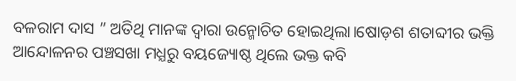ବଳରାମ ଦାସ ” ଅତିଥି ମାନଙ୍କ ଦ୍ଵାରା ଉନ୍ମୋଚିତ ହୋଇଥିଲା।ଷୋଡ଼ଶ ଶତାବ୍ଦୀର ଭକ୍ତି ଆନ୍ଦୋଳନର ପଞ୍ଚସଖା ମଧ୍ଯରୁ ବୟଜ୍ୟୋଷ୍ଠ ଥିଲେ ଭକ୍ତ କବି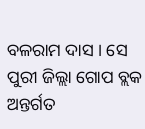ବଳରାମ ଦାସ । ସେ ପୁରୀ ଜିଲ୍ଲା ଗୋପ ବ୍ଲକ ଅନ୍ତର୍ଗତ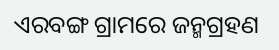ଏରବଙ୍ଗ ଗ୍ରାମରେ ଜନ୍ମଗ୍ରହଣ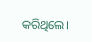କରିଥିଲେ।